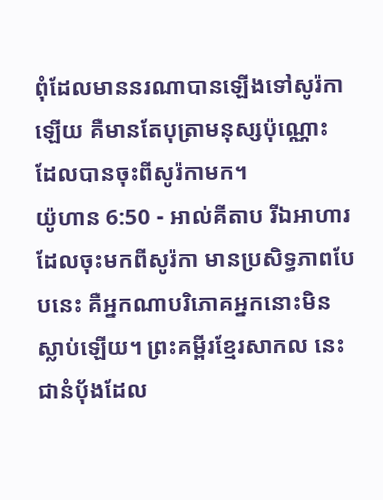ពុំដែលមាននរណាបានឡើងទៅសូរ៉កាឡើយ គឺមានតែបុត្រាមនុស្សប៉ុណ្ណោះ ដែលបានចុះពីសូរ៉កាមក។
យ៉ូហាន 6:50 - អាល់គីតាប រីឯអាហារដែលចុះមកពីសូរ៉កា មានប្រសិទ្ធភាពបែបនេះ គឺអ្នកណាបរិភោគអ្នកនោះមិនស្លាប់ឡើយ។ ព្រះគម្ពីរខ្មែរសាកល នេះជានំប៉័ងដែល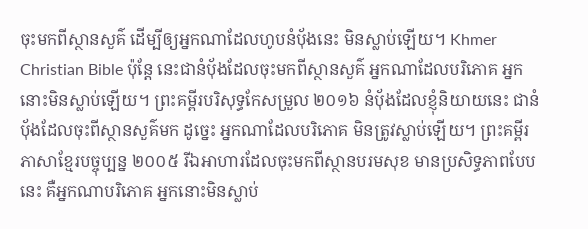ចុះមកពីស្ថានសួគ៌ ដើម្បីឲ្យអ្នកណាដែលហូបនំប៉័ងនេះ មិនស្លាប់ឡើយ។ Khmer Christian Bible ប៉ុន្ដែ នេះជានំប៉័ងដែលចុះមកពីស្ថានសួគ៌ អ្នកណាដែលបរិភោគ អ្នកនោះមិនស្លាប់ឡើយ។ ព្រះគម្ពីរបរិសុទ្ធកែសម្រួល ២០១៦ នំប៉័ងដែលខ្ញុំនិយាយនេះ ជានំបុ័ងដែលចុះពីស្ថានសួគ៌មក ដូច្នេះ អ្នកណាដែលបរិភោគ មិនត្រូវស្លាប់ឡើយ។ ព្រះគម្ពីរភាសាខ្មែរបច្ចុប្បន្ន ២០០៥ រីឯអាហារដែលចុះមកពីស្ថានបរមសុខ មានប្រសិទ្ធភាពបែបនេះ គឺអ្នកណាបរិភោគ អ្នកនោះមិនស្លាប់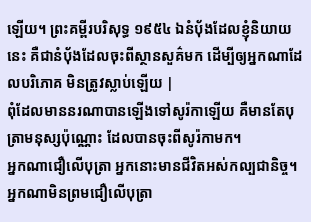ឡើយ។ ព្រះគម្ពីរបរិសុទ្ធ ១៩៥៤ ឯនំបុ័ងដែលខ្ញុំនិយាយនេះ គឺជានំបុ័ងដែលចុះពីស្ថានសួគ៌មក ដើម្បីឲ្យអ្នកណាដែលបរិភោគ មិនត្រូវស្លាប់ឡើយ |
ពុំដែលមាននរណាបានឡើងទៅសូរ៉កាឡើយ គឺមានតែបុត្រាមនុស្សប៉ុណ្ណោះ ដែលបានចុះពីសូរ៉កាមក។
អ្នកណាជឿលើបុត្រា អ្នកនោះមានជីវិតអស់កល្បជានិច្ច។ អ្នកណាមិនព្រមជឿលើបុត្រា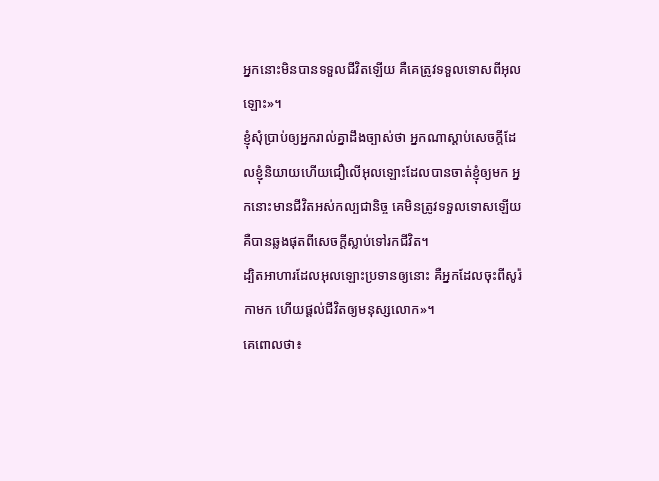អ្នកនោះមិនបានទទួលជីវិតឡើយ គឺគេត្រូវទទួលទោសពីអុលឡោះ»។
ខ្ញុំសុំប្រាប់ឲ្យអ្នករាល់គ្នាដឹងច្បាស់ថា អ្នកណាស្ដាប់សេចក្ដីដែលខ្ញុំនិយាយហើយជឿលើអុលឡោះដែលបានចាត់ខ្ញុំឲ្យមក អ្នកនោះមានជីវិតអស់កល្បជានិច្ច គេមិនត្រូវទទួលទោសឡើយ គឺបានឆ្លងផុតពីសេចក្ដីស្លាប់ទៅរកជីវិត។
ដ្បិតអាហារដែលអុលឡោះប្រទានឲ្យនោះ គឺអ្នកដែលចុះពីសូរ៉កាមក ហើយផ្ដល់ជីវិតឲ្យមនុស្សលោក»។
គេពោលថា៖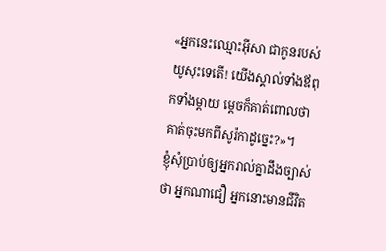«អ្នកនេះឈ្មោះអ៊ីសា ជាកូនរបស់យូសុះទេតើ! យើងស្គាល់ទាំងឪពុកទាំងម្ដាយ ម្ដេចក៏គាត់ពោលថាគាត់ចុះមកពីសូរ៉កាដូច្នេះ?»។
ខ្ញុំសុំប្រាប់ឲ្យអ្នករាល់គ្នាដឹងច្បាស់ថា អ្នកណាជឿ អ្នកនោះមានជីវិត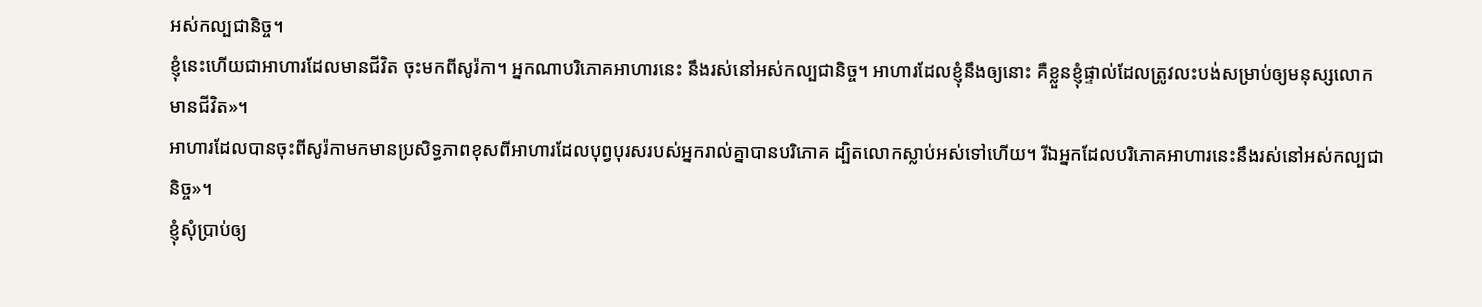អស់កល្បជានិច្ច។
ខ្ញុំនេះហើយជាអាហារដែលមានជីវិត ចុះមកពីសូរ៉កា។ អ្នកណាបរិភោគអាហារនេះ នឹងរស់នៅអស់កល្បជានិច្ច។ អាហារដែលខ្ញុំនឹងឲ្យនោះ គឺខ្លួនខ្ញុំផ្ទាល់ដែលត្រូវលះបង់សម្រាប់ឲ្យមនុស្សលោកមានជីវិត»។
អាហារដែលបានចុះពីសូរ៉កាមកមានប្រសិទ្ធភាពខុសពីអាហារដែលបុព្វបុរសរបស់អ្នករាល់គ្នាបានបរិភោគ ដ្បិតលោកស្លាប់អស់ទៅហើយ។ រីឯអ្នកដែលបរិភោគអាហារនេះនឹងរស់នៅអស់កល្បជានិច្ច»។
ខ្ញុំសុំប្រាប់ឲ្យ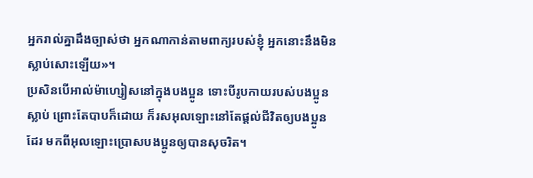អ្នករាល់គ្នាដឹងច្បាស់ថា អ្នកណាកាន់តាមពាក្យរបស់ខ្ញុំ អ្នកនោះនឹងមិនស្លាប់សោះឡើយ»។
ប្រសិនបើអាល់ម៉ាហ្សៀសនៅក្នុងបងប្អូន ទោះបីរូបកាយរបស់បងប្អូនស្លាប់ ព្រោះតែបាបក៏ដោយ ក៏រសអុលឡោះនៅតែផ្ដល់ជីវិតឲ្យបងប្អូនដែរ មកពីអុលឡោះប្រោសបងប្អូនឲ្យបានសុចរិត។